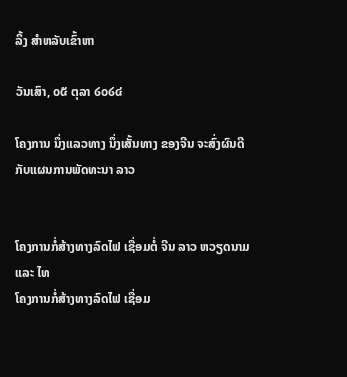ລິ້ງ ສຳຫລັບເຂົ້າຫາ

ວັນເສົາ, ໐໕ ຕຸລາ ໒໐໒໔

ໂຄງການ ນຶ່ງແລວທາງ ນຶ່ງເສັ້ນທາງ ຂອງຈີນ ຈະສົ່ງຜົນດີ ກັບແຜນການພັດທະນາ ລາວ


ໂຄງການກໍ່ສ້າງທາງລົດໄຟ ເຊື່ອມຕໍ່ ຈີນ ລາວ ຫວຽດນາມ ແລະ ໄທ
ໂຄງການກໍ່ສ້າງທາງລົດໄຟ ເຊື່ອມ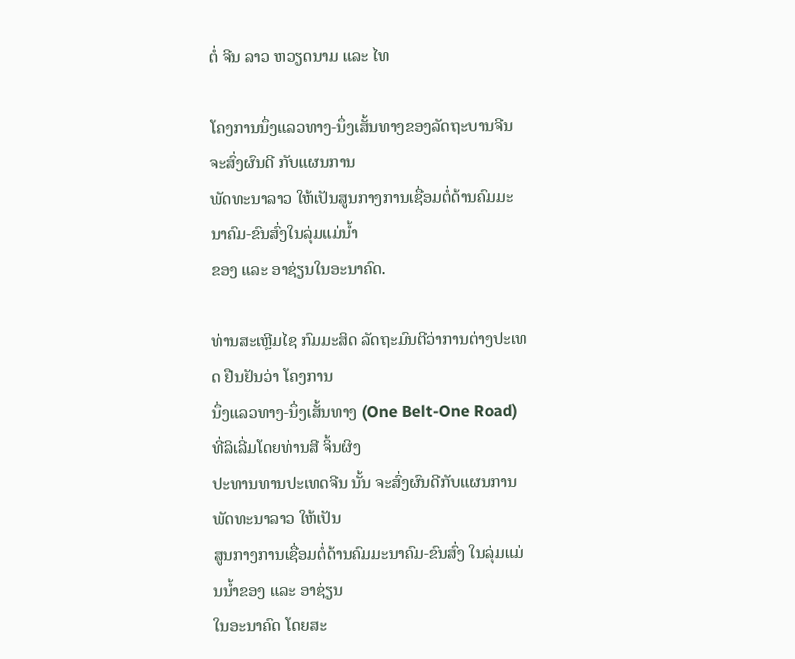ຕໍ່ ຈີນ ລາວ ຫວຽດນາມ ແລະ ໄທ

ໂຄງການນຶ່ງແລວທາງ-ນຶ່ງເສັ້ນທາງຂອງລັດຖະບານຈີນ ຈະສົ່ງຜົນດີ ກັບແຜນການ
ພັດທະນາລາວ ໃຫ້ເປັນສູນກາງການເຊື່ອມຕໍ່ດ້ານຄົມມະນາຄົມ-ຂົນສົ່ງໃນລຸ່ມແມ່ນ້ຳ
ຂອງ ແລະ ອາຊ່ຽນໃນອະນາຄົດ.

ທ່ານສະເຫຼີມໄຊ ກົມມະສິດ ລັດຖະມົນຕີວ່າການຕ່າງປະເທດ ຢືນຢັນວ່າ ໂຄງການ
ນຶ່ງແລວທາງ-ນຶ່ງເສັ້ນທາງ (One Belt-One Road) ທີ່ລິເລີ່ມໂດຍທ່ານສີ ຈິ້ນຜິງ
ປະທານທານປະເທດຈີນ ນັ້ນ ຈະສົ່ງຜົນດີກັບແຜນການພັດທະນາລາວ ໃຫ້ເປັນ
ສູນກາງການເຊື່ອມຕໍ່ດ້ານຄົມມະນາຄົມ-ຂົນສົ່ງ ໃນລຸ່ມແມ່ນນ້ຳຂອງ ແລະ ອາຊ່ຽນ
ໃນອະນາຄົດ ໂດຍສະ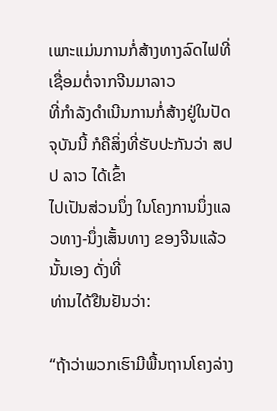ເພາະແມ່ນການກໍ່ສ້າງທາງລົດໄຟທີ່ເຊື່ອມຕໍ່ຈາກຈີນມາລາວ
ທີ່ກຳລັງດຳເນີນການກໍ່ສ້າງຢູ່ໃນປັດຈຸບັນນີ້ ກໍຄືສິ່ງທີ່ຮັບປະກັນວ່າ ສປປ ລາວ ໄດ້ເຂົ້າ
ໄປເປັນສ່ວນນຶ່ງ ໃນໂຄງການນຶ່ງແລວທາງ-ນຶ່ງເສັ້ນທາງ ຂອງຈີນແລ້ວນັ້ນເອງ ດັ່ງທີ່
ທ່ານໄດ້ຢືນຢັນວ່າ:

“ຖ້າວ່າພວກເຮົາມີພື້ນຖານໂຄງລ່າງ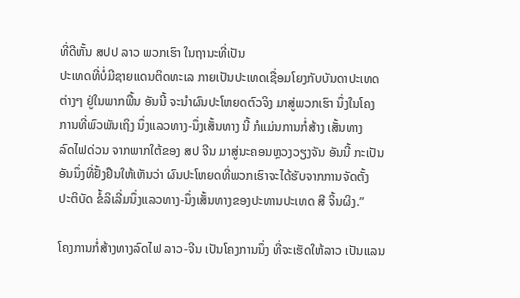ທີ່ດີຫັ້ນ ສປປ ລາວ ພວກເຮົາ ໃນຖານະທີ່ເປັນ
ປະເທດທີ່ບໍ່ມີຊາຍແດນຕິດທະເລ ກາຍເປັນປະເທດເຊື່ອມໂຍງກັບບັນດາປະເທດ
ຕ່າງໆ ຢູ່ໃນພາກພື້ນ ອັນນີ້ ຈະນຳຜົນປະໂຫຍດຕົວຈິງ ມາສູ່ພວກເຮົາ ນຶ່ງໃນໂຄງ
ການທີ່ພົວພັນເຖິງ ນຶ່ງແລວທາງ-ນຶ່ງເສັ້ນທາງ ນີ້ ກໍແມ່ນການກໍ່ສ້າງ ເສັ້ນທາງ
ລົດໄຟດ່ວນ ຈາກພາກໃຕ້ຂອງ ສປ ຈີນ ມາສູ່ນະຄອນຫຼວງວຽງຈັນ ອັນນີ້ ກະເປັນ
ອັນນຶ່ງທີ່ຢັ້ງຢືນໃຫ້ເຫັນວ່າ ຜົນປະໂຫຍດທີ່ພວກເຮົາຈະໄດ້ຮັບຈາກການຈັດຕັ້ງ
ປະຕິບັດ ຂໍ້ລິເລີ່ມນຶ່ງແລວທາງ-ນຶ່ງເສັ້ນທາງຂອງປະທານປະເທດ ສີ ຈິ້ນຜິງ.”

ໂຄງການກໍ່ສ້າງທາງລົດໄຟ ລາວ-ຈີນ ເປັນໂຄງການນຶ່ງ ທີ່ຈະເຮັດໃຫ້ລາວ ເປັນແລນ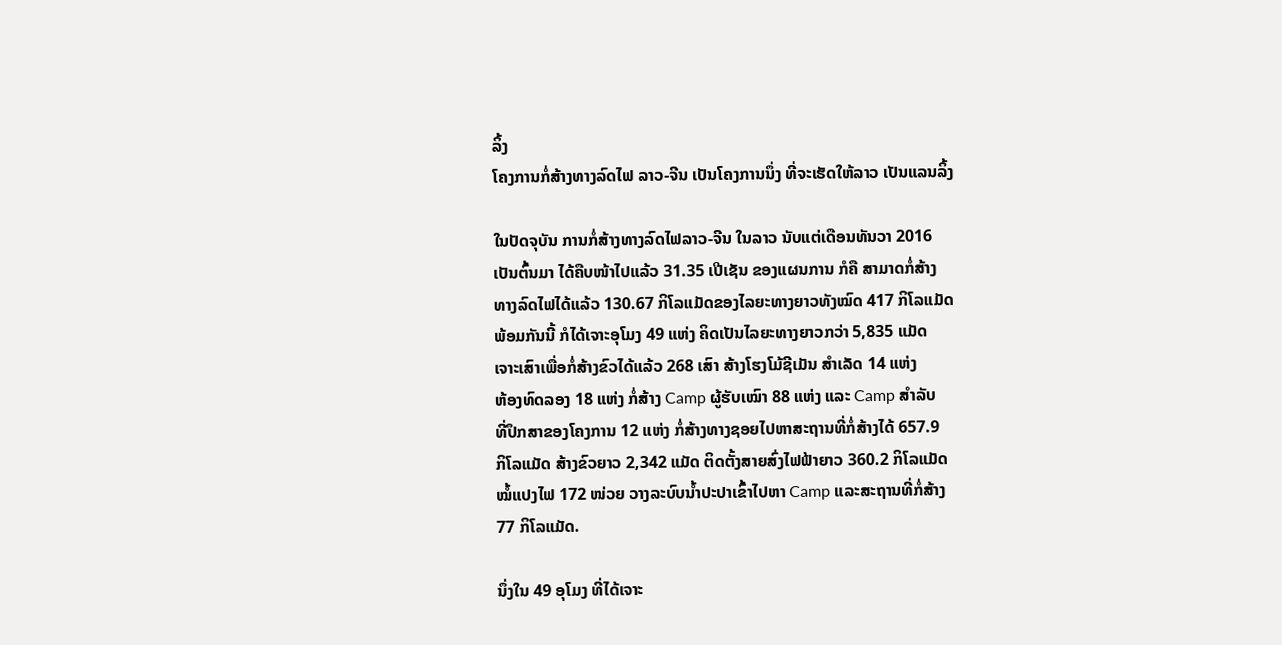ລິ້ງ
ໂຄງການກໍ່ສ້າງທາງລົດໄຟ ລາວ-ຈີນ ເປັນໂຄງການນຶ່ງ ທີ່ຈະເຮັດໃຫ້ລາວ ເປັນແລນລິ້ງ

ໃນປັດຈຸບັນ ການກໍ່ສ້າງທາງລົດໄຟລາວ-ຈີນ ໃນລາວ ນັບແຕ່ເດືອນທັນວາ 2016
ເປັນຕົ້ນມາ ໄດ້ຄືບໜ້າໄປແລ້ວ 31.35 ເປີເຊັນ ຂອງແຜນການ ກໍຄື ສາມາດກໍ່ສ້າງ
ທາງລົດໄຟໄດ້ແລ້ວ 130.67 ກິໂລແມັດຂອງໄລຍະທາງຍາວທັງໝົດ 417 ກິໂລແມັດ
ພ້ອມກັນນີ້ ກໍໄດ້ເຈາະອຸໂມງ 49 ແຫ່ງ ຄິດເປັນໄລຍະທາງຍາວກວ່າ 5,835 ແມັດ
ເຈາະເສົາເພື່ອກໍ່ສ້າງຂົວໄດ້ແລ້ວ 268 ເສົາ ສ້າງໂຮງໂມ້ຊີເມັນ ສຳເລັດ 14 ແຫ່ງ
ຫ້ອງທົດລອງ 18 ແຫ່ງ ກໍ່ສ້າງ Camp ຜູ້ຮັບເໝົາ 88 ແຫ່ງ ແລະ Camp ສຳລັບ
ທີ່ປຶກສາຂອງໂຄງການ 12 ແຫ່ງ ກໍ່ສ້າງທາງຊອຍໄປຫາສະຖານທີ່ກໍ່ສ້າງໄດ້ 657.9
ກິໂລແມັດ ສ້າງຂົວຍາວ 2,342 ແມັດ ຕິດຕັ້ງສາຍສົ່ງໄຟຟ້າຍາວ 360.2 ກິໂລແມັດ
ໝໍ້ແປງໄຟ 172 ໜ່ວຍ ວາງລະບົບນ້ຳປະປາເຂົ້າໄປຫາ Camp ແລະສະຖານທີ່ກໍ່ສ້າງ
77 ກິໂລແມັດ.

ນຶ່ງໃນ 49 ອຸໂມງ ທີ່ໄດ້ເຈາະ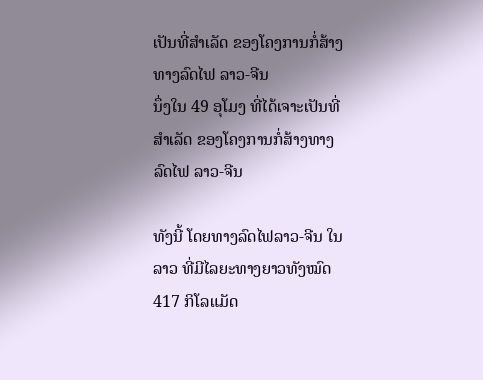ເປັນທີ່ສຳເລັດ ຂອງໂຄງການກໍ່ສ້າງທາງລົດໄຟ ລາວ-ຈີນ
ນຶ່ງໃນ 49 ອຸໂມງ ທີ່ໄດ້ເຈາະເປັນທີ່ສຳເລັດ ຂອງໂຄງການກໍ່ສ້າງທາງລົດໄຟ ລາວ-ຈີນ

ທັງນີ້ ໂດຍທາງລົດໄຟລາວ-ຈີນ ໃນລາວ ທີ່ມີໄລຍະທາງຍາວທັງໝົດ 417 ກິໂລແມັດ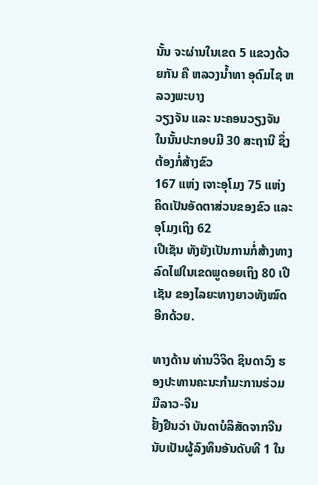ນັ້ນ ຈະຜ່ານໃນເຂດ 5 ແຂວງດ້ວຍກັນ ຄື ຫລວງນ້ຳທາ ອຸດົມໄຊ ຫລວງພະບາງ
ວຽງຈັນ ແລະ ນະຄອນວຽງຈັນ ໃນນັ້ນປະກອບມີ 30 ສະຖານີ ຊຶ່ງຕ້ອງກໍ່ສ້າງຂົວ
167 ແຫ່ງ ເຈາະອຸໂມງ 75 ແຫ່ງ ຄິດເປັນອັດຕາສ່ວນຂອງຂົວ ແລະອຸໂມງເຖິງ 62
ເປີເຊັນ ທັງຍັງເປັນການກໍ່ສ້າງທາງລົດໄຟໃນເຂດພູດອຍເຖິງ 80 ເປີເຊັນ ຂອງໄລຍະທາງຍາວທັງໝົດອີກດ້ວຍ.

ທາງດ້ານ ທ່ານວິຈິດ ຊິນດາວົງ ຮອງປະທານຄະນະກຳມະການຮ່ວມມືລາວ-ຈີນ
ຢັ້ງຢືນວ່າ ບັນດາບໍລິສັດຈາກຈີນ ນັບເປັນຜູ້ລົງທຶນອັນດັບທີ 1 ໃນ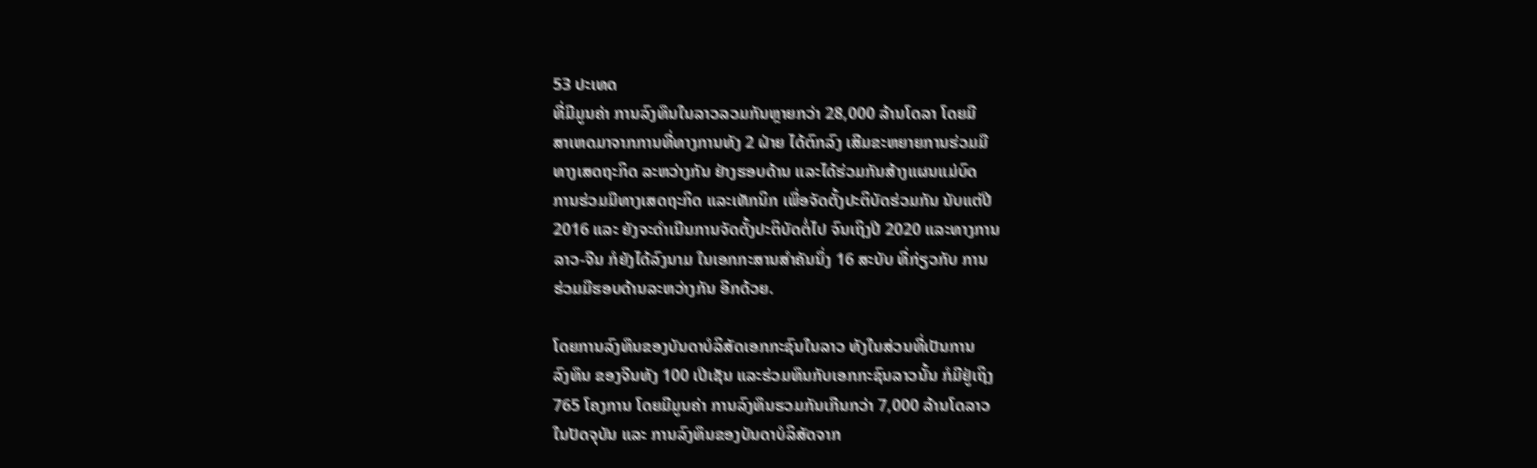53 ປະເທດ
ທີ່ມີມູນຄ່າ ການລົງທຶນໃນລາວລວມກັນຫຼາຍກວ່າ 28,000 ລ້ານໂດລາ ໂດຍມີ
ສາເຫດມາຈາກການທີ່ທາງການທັງ 2 ຝ່າຍ ໄດ້ຕົກລົງ ເສີມຂະຫຍາຍການຮ່ວມມື
ທາງເສດຖະກິດ ລະຫວ່າງກັນ ຢ່າງຮອບດ້ານ ແລະໄດ້ຮ່ວມກັນສ້າງແຜນແມ່ບົດ
ການຮ່ວມມືທາງເສດຖະກິດ ແລະເທັກນິກ ເພື່ອຈັດຕັ້ງປະຕິບັດຮ່ວມກັນ ນັບແຕ່ປີ
2016 ແລະ ຍັງຈະດຳເນີນການຈັດຕັ້ງປະຕິບັດຕໍ່ໄປ ຈົນເຖິງປີ 2020 ແລະທາງການ
ລາວ-ຈີນ ກໍຍັງໄດ້ລົງນາມ ໃນເອກກະສານສຳຄັນນຶ່ງ 16 ສະບັບ ທີ່ກ່ຽວກັບ ການ
ຮ່ວມມືຮອບດ້ານລະຫວ່າງກັນ ອີກດ້ວຍ.

ໂດຍການລົງທຶນຂອງບັນດາບໍລິສັດເອກກະຊົນໃນລາວ ທັງໃນສ່ວນທີ່ເປັນການ
ລົງທຶນ ຂອງຈີນທັງ 100 ເປີເຊັນ ແລະຮ່ວມທຶນກັບເອກກະຊົນລາວນັ້ນ ກໍມີຢູ່ເຖິງ
765 ໂຄງການ ໂດຍມີມູນຄ່າ ການລົງທຶນຮວມກັນເກີນກວ່າ 7,000 ລ້ານໂດລາວ
ໃນປັດຈຸບັນ ແລະ ການລົງທຶນຂອງບັນດາບໍລິສັດຈາກ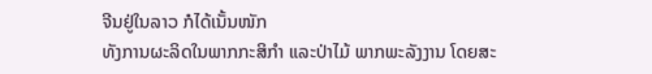ຈີນຢູ່ໃນລາວ ກໍໄດ້ເນັ້ນໜັກ
ທັງການຜະລິດໃນພາກກະສິກຳ ແລະປ່າໄມ້ ພາກພະລັງງານ ໂດຍສະ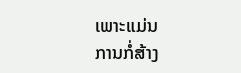ເພາະແມ່ນ
ການກໍ່ສ້າງ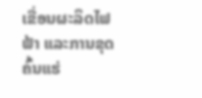ເຂື່ອນຜະລິດໄຟຟ້າ ແລະການຂຸດຄົ້ນແຮ່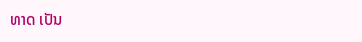ທາດ ເປັນ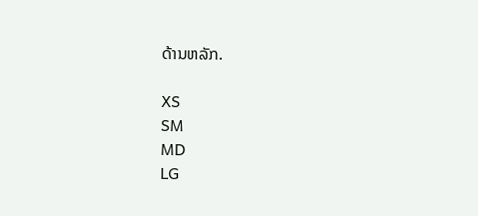ດ້ານຫລັກ.

XS
SM
MD
LG